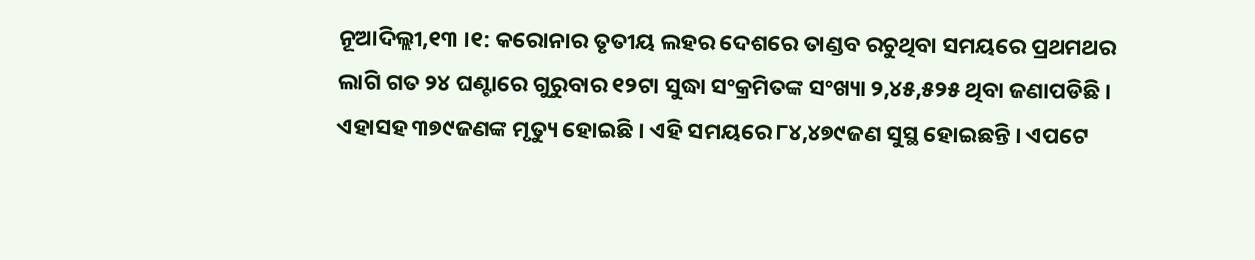ନୂଆଦିଲ୍ଲୀ,୧୩ ।୧: କରୋନାର ତୃତୀୟ ଲହର ଦେଶରେ ତାଣ୍ଡବ ରଚୁଥିବା ସମୟରେ ପ୍ରଥମଥର ଲାଗି ଗତ ୨୪ ଘଣ୍ଟାରେ ଗୁରୁବାର ୧୨ଟା ସୁଦ୍ଧା ସଂକ୍ରମିତଙ୍କ ସଂଖ୍ୟା ୨,୪୫,୫୨୫ ଥିବା ଜଣାପଡିଛି । ଏହାସହ ୩୭୯ଜଣଙ୍କ ମୃତ୍ୟୁ ହୋଇଛି । ଏହି ସମୟରେ ୮୪,୪୭୯ଜଣ ସୁସ୍ଥ ହୋଇଛନ୍ତି । ଏପଟେ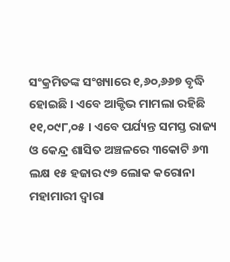ସଂକ୍ରମିତଙ୍କ ସଂଖ୍ୟାରେ ୧,୬୦,୬୬୭ ବୃଦ୍ଧି ହୋଇଛି । ଏବେ ଆକ୍ଟିଭ ମାମଲା ରହିଛି ୧୧,୦୯୮,୦୫ । ଏବେ ପର୍ଯ୍ୟନ୍ତ ସମସ୍ତ ରାଜ୍ୟ ଓ କେନ୍ଦ୍ର ଶାସିତ ଅଞ୍ଚଳରେ ୩କୋଟି ୬୩ ଲକ୍ଷ ୧୫ ହଜାର ୯୭ ଲୋକ କରୋନା ମହାମାରୀ ଦ୍ୱାରା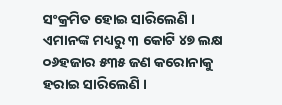ସଂକ୍ରମିତ ହୋଇ ସାରିଲେଣି । ଏମାନଙ୍କ ମଧ୍ୟରୁ ୩ କୋଟି ୪୭ ଲକ୍ଷ ୦୬ହଜାର ୫୩୫ ଜଣ କରୋନାକୁ ହରାଇ ସାରିଲେଣି ।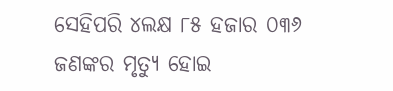ସେହିପରି ୪ଲକ୍ଷ ୮୫ ହଜାର ୦୩୬ ଜଣଙ୍କର ମୃତ୍ୟୁ ହୋଇ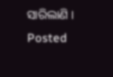ସାରିଲାଣି ।
Posted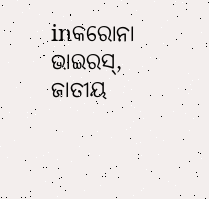inକରୋନା ଭାଇରସ୍, ଜାତୀୟ